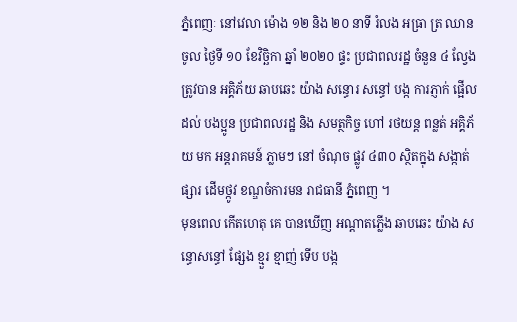ភ្នំពេញៈ នៅវេលា ម៉ោង ១២ និង ២០ នាទី រំលង អធ្រា ត្រ ឈានចូល ថ្ងៃទី ១០ ខែវិច្ឆិកា ឆ្នាំ ២០២០ ផ្ទះ ប្រជាពលរដ្ឋ ចំនួន ៤ ល្វែង ត្រូវបាន អគ្គិភ័យ ឆាបឆេះ យ៉ាង សន្ធោរ សន្ធៅ បង្ក ការភ្ញាក់ ផ្អើល ដល់ បងប្អូន ប្រជាពលរដ្ឋ និង សមត្ថកិច្ច ហៅ រថយន្ត ពន្លត់ អគ្គិភ័យ មក អន្តរាគមន៍ ភ្លាមៗ នៅ ចំណុច ផ្លូវ ៤៣០ ស្ថិតក្នុង សង្កាត់ ផ្សារ ដើមថ្កូវ ខណ្ឌចំការមន រាជធានី ភ្នំពេញ ។
មុនពេល កើតហេតុ គេ បានឃើញ អណ្តាតភ្លើង ឆាបឆេះ យ៉ាង សន្ធោសន្ធៅ ផ្សែង ខ្មួរ ខ្មាញ់ ទើប បង្ក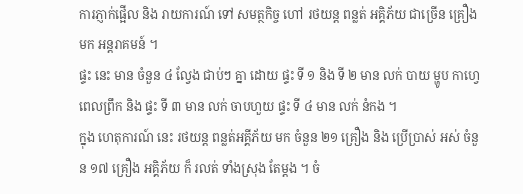ការភ្ញាក់ផ្អើល និង រាយការណ៍ ទៅ សមត្ថកិច្ច ហៅ រថយន្ត ពន្លត់ អគ្គិភ័យ ជាច្រើន គ្រឿង មក អន្តរាគមន៍ ។
ផ្ទះ នេះ មាន ចំនួន ៤ ល្វែង ជាប់ៗ គ្នា ដោយ ផ្ទះ ទី ១ និង ទី ២ មាន លក់ បាយ ម្ហូប កាហ្វេ ពេលព្រឹក និង ផ្ទះ ទី ៣ មាន លក់ ចាបហួយ ផ្ទះ ទី ៤ មាន លក់ នំកង ។
ក្នុង ហេតុការណ៍ នេះ រថយន្ត ពន្លត់អគ្គីភ័យ មក ចំនួន ២១ គ្រឿង និង ប្រើប្រាស់ អស់ ចំនួន ១៧ គ្រឿង អគ្គិភ័យ ក៏ រលត់ ទាំងស្រុង តែម្តង ។ ចំ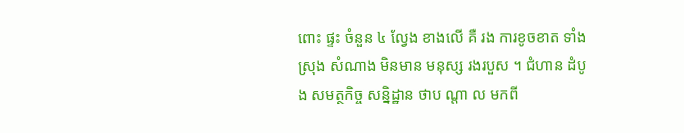ពោះ ផ្ទះ ចំនួន ៤ ល្វែង ខាងលើ គឺ រង ការខូចខាត ទាំងស្រុង សំណាង មិនមាន មនុស្ស រងរបួស ។ ជំហាន ដំបូង សមត្ថកិច្ច សន្និដ្ឋាន ថាប ណ្តា ល មកពី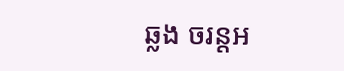ឆ្លង ចរន្តអ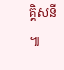គ្គិសនី ៕